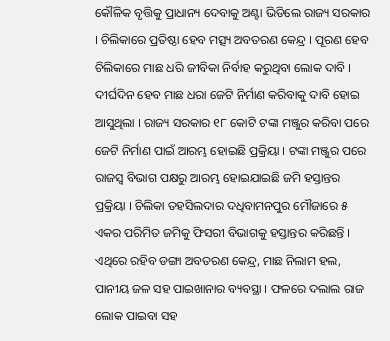କୌଳିକ ବୃତ୍ତିକୁ ପ୍ରାଧାନ୍ୟ ଦେବାକୁ ଅଣ୍ଟା ଭିଡିଲେ ରାଜ୍ୟ ସରକାର । ଚିଲିକାରେ ପ୍ରତିଷ୍ଠା ହେବ ମତ୍ସ୍ୟ ଅବତରଣ କେନ୍ଦ୍ର । ପୂରଣ ହେବ ଚିଲିକାରେ ମାଛ ଧରି ଜୀବିକା ନିର୍ବାହ କରୁଥିବା ଲୋକ ଦାବି । ଦୀର୍ଘଦିନ ହେବ ମାଛ ଧରା ଜେଟି ନିର୍ମାଣ କରିବାକୁ ଦାବି ହୋଇ ଆସୁଥିଲା । ରାଜ୍ୟ ସରକାର ୧୮ କୋଟି ଟଙ୍କା ମଞ୍ଜୁର କରିବା ପରେ ଜେଟି ନିର୍ମାଣ ପାଇଁ ଆରମ୍ଭ ହୋଇଛି ପ୍ରକ୍ରିୟା । ଟଙ୍କା ମଞ୍ଜୁର ପରେ ରାଜସ୍ୱ ବିଭାଗ ପକ୍ଷରୁ ଆରମ୍ଭ ହୋଇଯାଇଛି ଜମି ହସ୍ତାନ୍ତର ପ୍ରକ୍ରିୟା । ଚିଲିକା ତହସିଲଦାର ଦଧିବାମନପୁର ମୌଜାରେ ୫ ଏକର ପରିମିତ ଜମିକୁ ଫିସରୀ ବିଭାଗକୁ ହସ୍ତାନ୍ତର କରିଛନ୍ତି । ଏଥିରେ ରହିବ ଡଙ୍ଗା ଅବତରଣ କେନ୍ଦ୍ର, ମାଛ ନିଲାମ ହଲ, ପାନୀୟ ଜଳ ସହ ପାଇଖାନାର ବ୍ୟବସ୍ଥା । ଫଳରେ ଦଲାଲ ରାଜ ଲୋକ ପାଇବା ସହ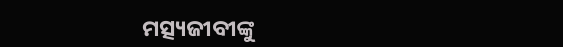ମତ୍ସ୍ୟଜୀବୀଙ୍କୁ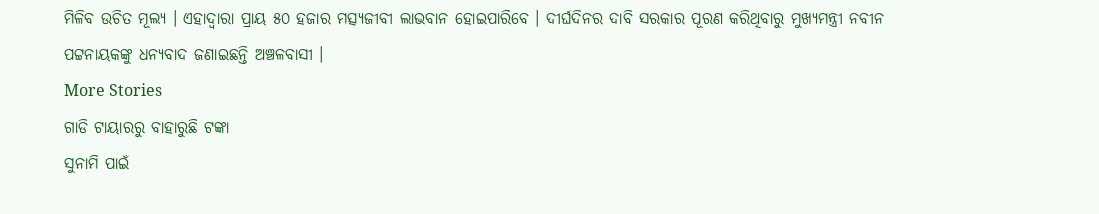ମିଳିବ ଉଚିତ ମୂଲ୍ୟ । ଏହାଦ୍ବାରା ପ୍ରାୟ ୫୦ ହଜାର ମତ୍ସ୍ୟଜୀବୀ ଲାଭବାନ ହୋଇପାରିବେ । ଦୀର୍ଘଦିନର ଦାବି ସରକାର ପୂରଣ କରିଥିବାରୁ ମୁଖ୍ୟମନ୍ତ୍ରୀ ନବୀନ ପଟ୍ଟନାୟକଙ୍କୁ ଧନ୍ୟବାଦ ଜଣାଇଛନ୍ତି ଅଞ୍ଚଳବାସୀ ।
More Stories
ଗାଡି ଟାୟାରରୁ ବାହାରୁଛି ଟଙ୍କା
ସୁନାମି ପାଇଁ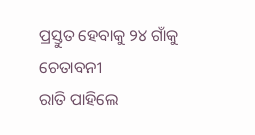ପ୍ରସ୍ତୁତ ହେବାକୁ ୨୪ ଗାଁକୁ ଚେତାବନୀ
ରାତି ପାହିଲେ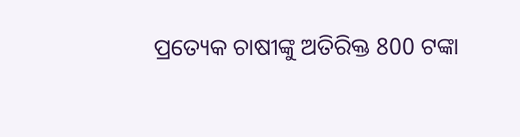ପ୍ରତ୍ୟେକ ଚାଷୀଙ୍କୁ ଅତିରିକ୍ତ 800 ଟଙ୍କା